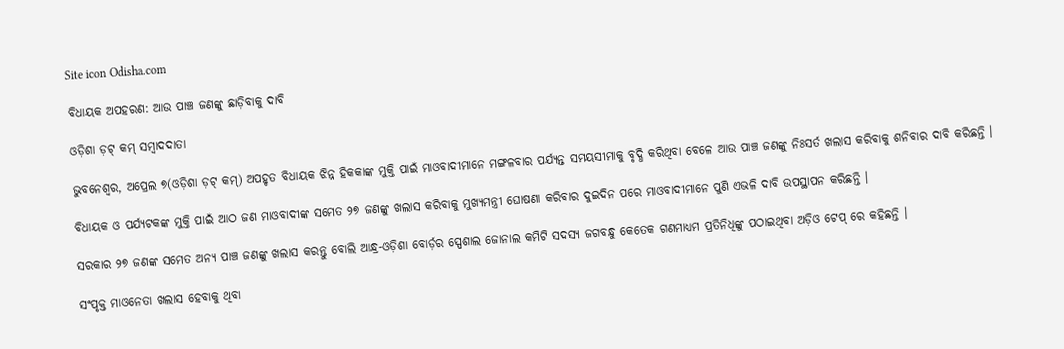Site icon Odisha.com

ବିଧାୟକ ଅପହରଣ: ଆଉ ପାଞ୍ଚ ଜଣଙ୍କୁ ଛାଡ଼ିବାକୁ ଦାବି

ଓଡ଼ିଶା ଡ଼ଟ୍ କମ୍ ସମ୍ବାଦଦାତା

ଭୁବନେଶ୍ୱର, ଅପ୍ରେଲ ୭(ଓଡ଼ିଶା ଡ଼ଟ୍ କମ୍) ଅପହୃତ ବିଧାୟକ ଝିନ୍ନ ହିକକାଙ୍କ ମୁକ୍ତି ପାଇଁ ମାଓବାଦୀମାନେ ମଙ୍ଗଳବାର ପର୍ଯ୍ୟନ୍ତ ସମୟସୀମାକୁ ବୃଦ୍ଧି କରିଥିବା ବେଳେ ଆଉ ପାଞ୍ଚ ଜଣଙ୍କୁ ନିଃସର୍ତ ଖଲାସ କରିବାକୁ ଶନିବାର ଦାବି କରିଛନ୍ତି ।

ବିଧାୟକ ଓ ପର୍ଯ୍ୟଟକଙ୍କ ମୁକ୍ତି ପାଇଁ ଆଠ ଜଣ ମାଓବାଦୀଙ୍କ ସମେତ ୨୭ ଜଣଙ୍କୁ ଖଲାସ କରିବାକୁ ମୁଖ୍ୟମନ୍ତ୍ରୀ ଘୋଷଣା କରିବାର ଦୁଇଦିନ ପରେ ମାଓବାଦୀମାନେ ପୁଣି ଏଭଳି ଦାବି ଉପସ୍ଥାପନ କରିଛନ୍ତି ।

ସରକାର ୨୭ ଜଣଙ୍କ ସମେତ ଅନ୍ୟ ପାଞ୍ଚ ଜଣଙ୍କୁ ଖଲାସ କରନ୍ତୁ ବୋଲି ଆନ୍ଧ୍ର-ଓଡ଼ିଶା ବୋର୍ଡ଼ର ସ୍ପେଶାଲ ଜୋନାଲ କମିଟି ସଦସ୍ୟ ଜଗବନ୍ଧୁ କେତେକ ଗଣମାଧ୍ୟମ ପ୍ରତିନିଧିଙ୍କୁ ପଠାଇଥିବା ଅଡ଼ିଓ ଟେପ୍ ରେ କହିଛନ୍ତି ।

ସଂପୃକ୍ତ ମାଓନେତା ଖଲାସ ହେବାକୁ ଥିବା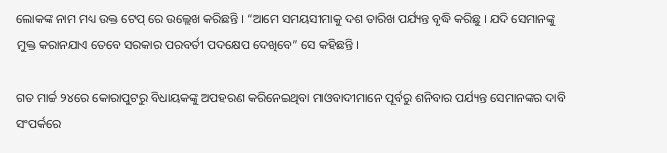ଲୋକଙ୍କ ନାମ ମଧ୍ୟ ଉକ୍ତ ଟେପ୍ ରେ ଉଲ୍ଲେଖ କରିଛନ୍ତି । “ଆମେ ସମୟସୀମାକୁ ଦଶ ତାରିଖ ପର୍ଯ୍ୟନ୍ତ ବୃଦ୍ଧି କରିଛୁ । ଯଦି ସେମାନଙ୍କୁ ମୁକ୍ତ କରାନଯାଏ ତେବେ ସରକାର ପରବର୍ତୀ ପଦକ୍ଷେପ ଦେଖିବେ” ସେ କହିଛନ୍ତି ।

ଗତ ମାର୍ଚ୍ଚ ୨୪ରେ କୋରାପୁଟରୁ ବିଧାୟକଙ୍କୁ ଅପହରଣ କରିନେଇଥିବା ମାଓବାଦୀମାନେ ପୂର୍ବରୁ ଶନିବାର ପର୍ଯ୍ୟନ୍ତ ସେମାନଙ୍କର ଦାବି ସଂପର୍କରେ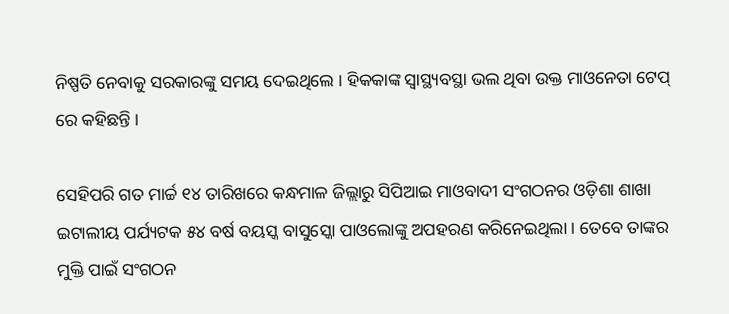ନିଷ୍ପତି ନେବାକୁ ସରକାରଙ୍କୁ ସମୟ ଦେଇଥିଲେ । ହିକକାଙ୍କ ସ୍ୱାସ୍ଥ୍ୟବସ୍ଥା ଭଲ ଥିବା ଉକ୍ତ ମାଓନେତା ଟେପ୍ ରେ କହିଛନ୍ତି ।

ସେହିପରି ଗତ ମାର୍ଚ୍ଚ ୧୪ ତାରିଖରେ କନ୍ଧମାଳ ଜିଲ୍ଲାରୁ ସିପିଆଇ ମାଓବାଦୀ ସଂଗଠନର ଓଡ଼ିଶା ଶାଖା ଇଟାଲୀୟ ପର୍ଯ୍ୟଟକ ୫୪ ବର୍ଷ ବୟସ୍କ ବାସୁସ୍କୋ ପାଓଲୋଙ୍କୁ ଅପହରଣ କରିନେଇଥିଲା । ତେବେ ତାଙ୍କର ମୁକ୍ତି ପାଇଁ ସଂଗଠନ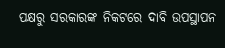ପକ୍ଷରୁ ସରକାରଙ୍କ ନିକଟରେ ଦାବି ଉପସ୍ଥାପନ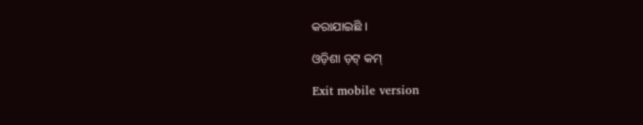କରାଯାଇଛି ।

ଓଡ଼ିଶା ଡ଼ଟ୍ କମ୍

Exit mobile version